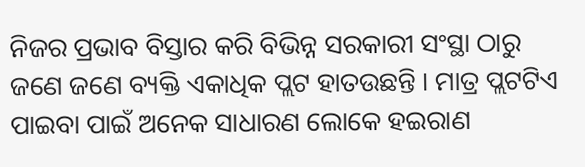ନିଜର ପ୍ରଭାବ ବିସ୍ତାର କରି ବିଭିନ୍ନ ସରକାରୀ ସଂସ୍ଥା ଠାରୁ ଜଣେ ଜଣେ ବ୍ୟକ୍ତି ଏକାଧିକ ପ୍ଲଟ ହାତଉଛନ୍ତି । ମାତ୍ର ପ୍ଲଟଟିଏ ପାଇବା ପାଇଁ ଅନେକ ସାଧାରଣ ଲୋକେ ହଇରାଣ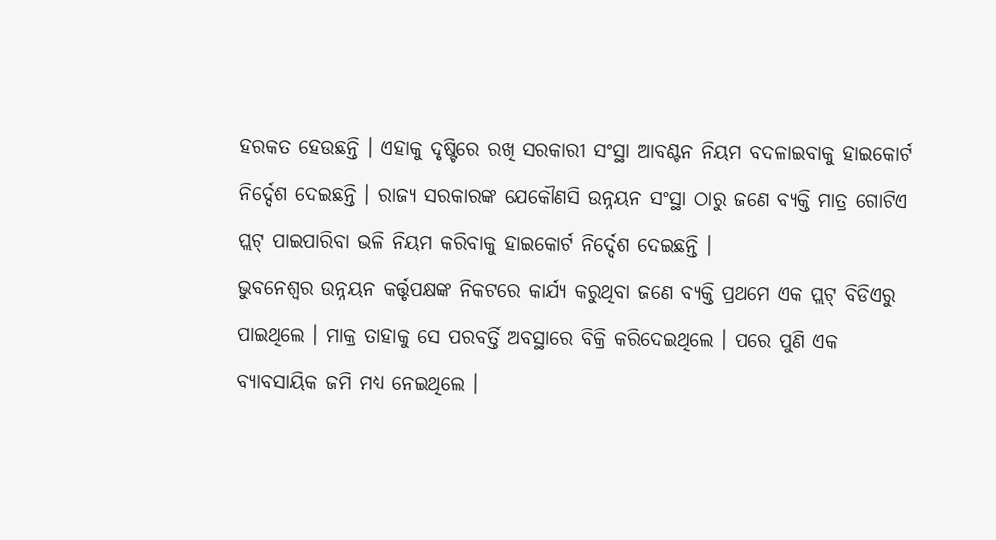ହରକତ ହେଉଛନ୍ତି । ଏହାକୁ ଦୃଷ୍ଟିରେ ରଖି ସରକାରୀ ସଂସ୍ଥା ଆବଣ୍ଟନ ନିୟମ ବଦଳାଇବାକୁ ହାଇକୋର୍ଟ ନିର୍ଦ୍ଦେଶ ଦେଇଛନ୍ତି । ରାଜ୍ୟ ସରକାରଙ୍କ ଯେକୌଣସି ଉନ୍ନୟନ ସଂସ୍ଥା ଠାରୁ ଜଣେ ବ୍ୟକ୍ତି ମାତ୍ର ଗୋଟିଏ ପ୍ଲଟ୍ ପାଇପାରିବା ଭଳି ନିୟମ କରିବାକୁ ହାଇକୋର୍ଟ ନିର୍ଦ୍ଦେଶ ଦେଇଛନ୍ତି ।
ଭୁବନେଶ୍ବର ଉନ୍ନୟନ କର୍ତ୍ତୃପକ୍ଷଙ୍କ ନିକଟରେ କାର୍ଯ୍ୟ କରୁଥିବା ଜଣେ ବ୍ୟକ୍ତି ପ୍ରଥମେ ଏକ ପ୍ଲଟ୍ ବିଡିଏରୁ ପାଇଥିଲେ । ମାକ୍ର ତାହାକୁ ସେ ପରବର୍ତ୍ତି ଅବସ୍ଥାରେ ବିକ୍ରି କରିଦେଇଥିଲେ । ପରେ ପୁଣି ଏକ ବ୍ୟାବସାୟିକ ଜମି ମଧ୍ୟ ନେଇଥିଲେ ।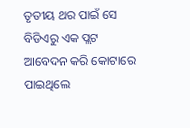ତୃତୀୟ ଥର ପାଇଁ ସେ ବିଡିଏରୁ ଏକ ପ୍ଲଟ ଆବେଦନ କରି କୋଟାରେ ପାଇଥିଲେ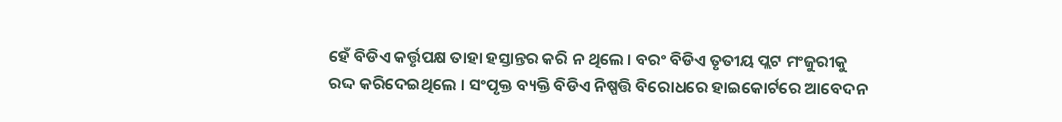ହେଁ ବିଡିଏ କର୍ତ୍ତୃପକ୍ଷ ତାହା ହସ୍ତାନ୍ତର କରି ନ ଥିଲେ । ବରଂ ବିଡିଏ ତୃତୀୟ ପ୍ଲଟ ମଂଜୁରୀକୁ ରଦ୍ଦ କରିଦେଇଥିଲେ । ସଂପୃକ୍ତ ବ୍ୟକ୍ତି ବିଡିଏ ନିଷ୍ପତ୍ତି ବିରୋଧରେ ହାଇକୋର୍ଟରେ ଆବେଦନ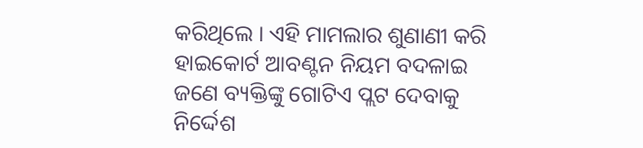କରିଥିଲେ । ଏହି ମାମଲାର ଶୁଣାଣୀ କରି ହାଇକୋର୍ଟ ଆବଣ୍ଟନ ନିୟମ ବଦଳାଇ ଜଣେ ବ୍ୟକ୍ତିଙ୍କୁ ଗୋଟିଏ ପ୍ଲଟ ଦେବାକୁ ନିର୍ଦ୍ଦେଶ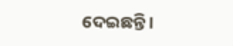ଦେଇଛନ୍ତି ।